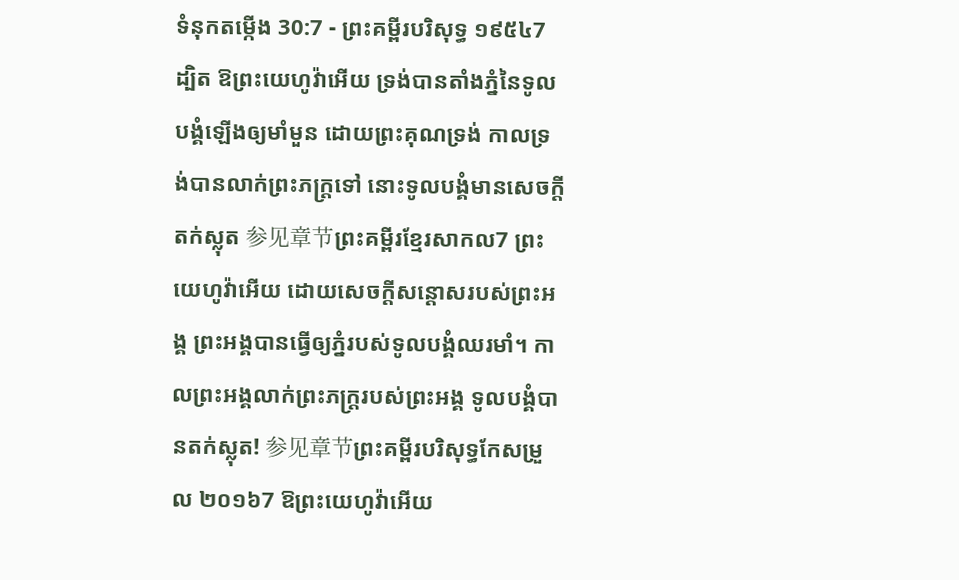ទំនុកតម្កើង 30:7 - ព្រះគម្ពីរបរិសុទ្ធ ១៩៥៤7 ដ្បិត ឱព្រះយេហូវ៉ាអើយ ទ្រង់បានតាំងភ្នំនៃទូលបង្គំឡើងឲ្យមាំមួន ដោយព្រះគុណទ្រង់ កាលទ្រង់បានលាក់ព្រះភក្ត្រទៅ នោះទូលបង្គំមានសេចក្ដីតក់ស្លុត 参见章节ព្រះគម្ពីរខ្មែរសាកល7 ព្រះយេហូវ៉ាអើយ ដោយសេចក្ដីសន្ដោសរបស់ព្រះអង្គ ព្រះអង្គបានធ្វើឲ្យភ្នំរបស់ទូលបង្គំឈរមាំ។ កាលព្រះអង្គលាក់ព្រះភក្ត្ររបស់ព្រះអង្គ ទូលបង្គំបានតក់ស្លុត! 参见章节ព្រះគម្ពីរបរិសុទ្ធកែសម្រួល ២០១៦7 ឱព្រះយេហូវ៉ាអើយ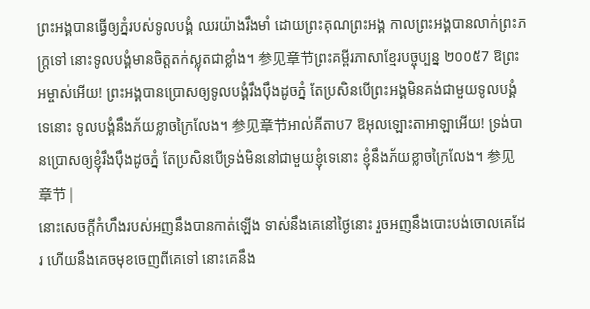ព្រះអង្គបានធ្វើឲ្យភ្នំរបស់ទូលបង្គំ ឈរយ៉ាងរឹងមាំ ដោយព្រះគុណព្រះអង្គ កាលព្រះអង្គបានលាក់ព្រះភក្ត្រទៅ នោះទូលបង្គំមានចិត្តតក់ស្លុតជាខ្លាំង។ 参见章节ព្រះគម្ពីរភាសាខ្មែរបច្ចុប្បន្ន ២០០៥7 ឱព្រះអម្ចាស់អើយ! ព្រះអង្គបានប្រោសឲ្យទូលបង្គំរឹងប៉ឹងដូចភ្នំ តែប្រសិនបើព្រះអង្គមិនគង់ជាមួយទូលបង្គំទេនោះ ទូលបង្គំនឹងភ័យខ្លាចក្រៃលែង។ 参见章节អាល់គីតាប7 ឱអុលឡោះតាអាឡាអើយ! ទ្រង់បានប្រោសឲ្យខ្ញុំរឹងប៉ឹងដូចភ្នំ តែប្រសិនបើទ្រង់មិននៅជាមួយខ្ញុំទេនោះ ខ្ញុំនឹងភ័យខ្លាចក្រៃលែង។ 参见章节 |
នោះសេចក្ដីកំហឹងរបស់អញនឹងបានកាត់ឡើង ទាស់នឹងគេនៅថ្ងៃនោះ រួចអញនឹងបោះបង់ចោលគេដែរ ហើយនឹងគេចមុខចេញពីគេទៅ នោះគេនឹង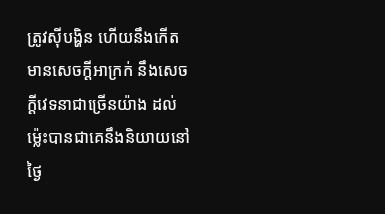ត្រូវស៊ីបង្ហិន ហើយនឹងកើតមានសេចក្ដីអាក្រក់ នឹងសេចក្ដីវេទនាជាច្រើនយ៉ាង ដល់ម៉្លេះបានជាគេនឹងនិយាយនៅថ្ងៃ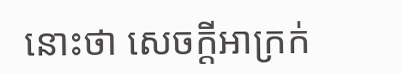នោះថា សេចក្ដីអាក្រក់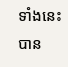ទាំងនេះបាន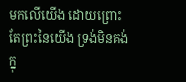មកលើយើង ដោយព្រោះតែព្រះនៃយើង ទ្រង់មិនគង់ក្នុ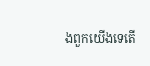ងពួកយើងទេតើ